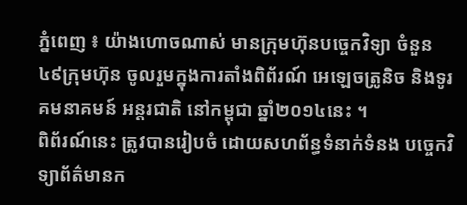ភ្នំពេញ ៖ យ៉ាងហោចណាស់ មានក្រុមហ៊ុនបច្ចេកវិទ្យា ចំនួន ៤៩ក្រុមហ៊ុន ចូលរួមក្នុងការតាំងពិព័រណ៍ អេឡេចត្រូនិច និងទូរគមនាគមន៍ អន្តរជាតិ នៅកម្ពុជា ឆ្នាំ២០១៤នេះ ។
ពិព័រណ៍នេះ ត្រូវបានរៀបចំ ដោយសហព័ន្ធទំនាក់ទំនង បច្ចេកវិទ្យាព័ត៌មានក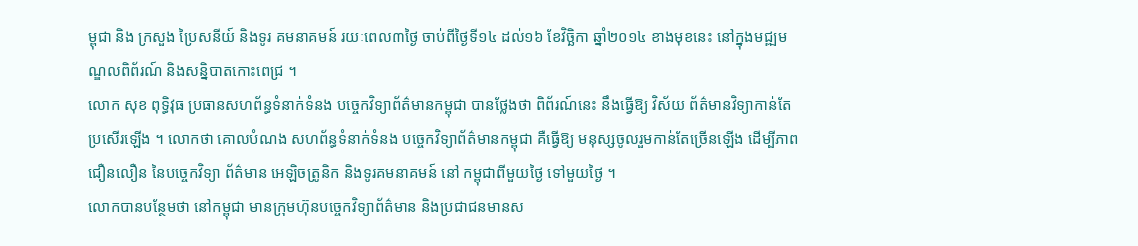ម្ពុជា និង ក្រសួង ប្រៃសនីយ៍ និងទូរ គមនាគមន៍ រយៈពេល៣ថ្ងៃ ចាប់ពីថ្ងៃទី១៤ ដល់១៦ ខែវិច្ឆិកា ឆ្នាំ២០១៤ ខាងមុខនេះ នៅក្នុងមជ្ឍមណ្ឌលពិព័រណ៍ និងសន្និបាតកោះពេជ្រ ។
លោក សុខ ពុទ្ធិវុធ ប្រធានសហព័ន្ធទំនាក់ទំនង បច្ចេកវិទ្យាព័ត៌មានកម្ពុជា បានថ្លែងថា ពិព័រណ៍នេះ នឹងធ្វើឱ្យ វិស័យ ព័ត៌មានវិទ្យាកាន់តែប្រសើរឡើង ។ លោកថា គោលបំណង សហព័ន្ធទំនាក់ទំនង បច្ចេកវិទ្យាព័ត៌មានកម្ពុជា គឺធ្វើឱ្យ មនុស្សចូលរួមកាន់តែច្រើនឡើង ដើម្បីភាពជឿនលឿន នៃបច្ចេកវិទ្យា ព័ត៌មាន អេឡិចត្រូនិក និងទូរគមនាគមន៍ នៅ កម្ពុជាពីមួយថ្ងៃ ទៅមួយថ្ងៃ ។
លោកបានបន្ថែមថា នៅកម្ពុជា មានក្រុមហ៊ុនបច្ចេកវិទ្យាព័ត៌មាន និងប្រជាជនមានស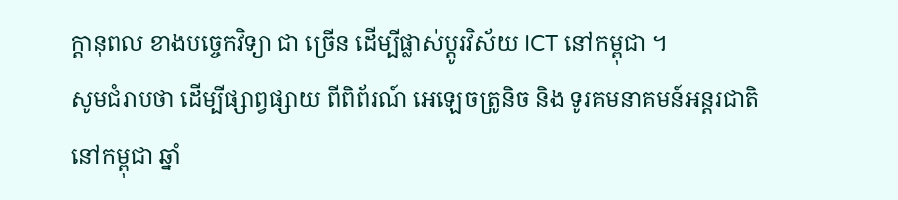ក្តានុពល ខាងបច្ចេកវិទ្យា ជា ច្រើន ដើម្បីផ្លាស់ប្តូរវិស័យ ICT នៅកម្ពុជា ។
សូមជំរាបថា ដើម្បីផ្សាព្វផ្សាយ ពីពិព័រណ៍ អេឡេចត្រូនិច និង ទូរគមនាគមន៍អន្តរជាតិ នៅកម្ពុជា ឆ្នាំ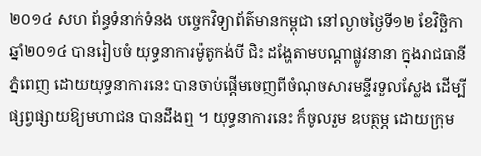២០១៤ សហ ព័ន្ធទំនាក់ទំនង បច្ចេកវិទ្យាព័ត៌មានកម្ពុជា នៅល្ងាចថ្ងៃទី១២ ខែវិច្ឆិកា ឆ្នាំ២០១៤ បានរៀបចំ យុទ្ធនាការម៉ូតូកង់បី ជិះ ដង្ហែតាមបណ្តាផ្លូវនានា ក្នុងរាជធានីភ្នំពេញ ដោយយុទ្ធនាការនេះ បានចាប់ផ្តើមចេញពីចំណុចសារមន្ទីរទួលស្លែង ដើម្បីផ្សព្វផ្សាយឱ្យមហាជន បានដឹងឮ ។ យុទ្ធនាការនេះ ក៏ចូលរួម ឧបត្ថម្ភ ដោយក្រុម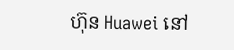ហ៊ុន Huawei នៅ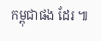កម្ពុជាផង ដែរ ៕